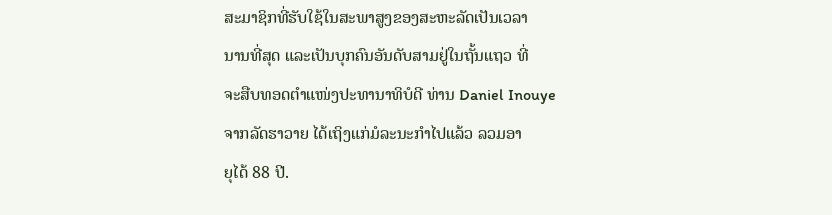ສະມາຊິກທີ່ຮັບໃຊ້ໃນສະພາສູງຂອງສະຫະລັດເປັນເວລາ
ນານທີ່ສຸດ ແລະເປັນບຸກຄົນອັນດັບສາມຢູ່ໃນຖັ້ນແຖວ ທີ່
ຈະສືບທອດຕຳແໜ່ງປະທານາທິບໍດີ ທ່ານ Daniel Inouye
ຈາກລັດຮາວາຍ ໄດ້ເຖິງແກ່ມໍລະນະກຳໄປແລ້ວ ລວມອາ
ຍຸໄດ້ 88 ປີ.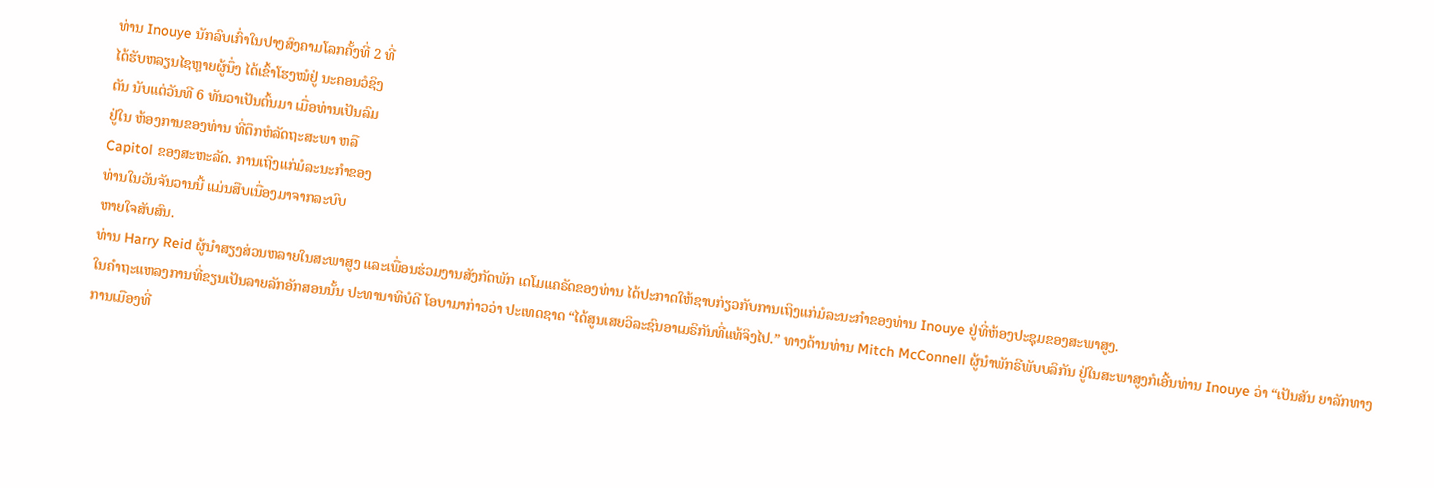ທ່ານ Inouye ນັກລົບເກົ່າໃນປາງສົງຄາມໂລກຄັ້ງທີ່ 2 ທີ່
ໄດ້ຮັບຫລຽນໄຊຫຼາຍຜູ້ນຶ່ງ ໄດ້ເຂົ້າໂຮງໝໍຢູ່ ນະຄອນວໍຊິງ
ຕັນ ນັບແຕ່ວັນທີ 6 ທັນວາເປັນຕົ້ນມາ ເມື່ອທ່ານເປັນລົມ
ຢູ່ໃນ ຫ້ອງການຂອງທ່ານ ທີ່ຕຶກຫໍລັດຖະສະພາ ຫລື
Capitol ຂອງສະຫະລັດ. ການເຖິງແກ່ມໍລະນະກຳຂອງ
ທ່ານໃນວັນຈັນວານນີ້ ແມ່ນສືບເນື່ອງມາຈາກລະບົບ
ຫາຍໃຈສັບສົນ.
ທ່ານ Harry Reid ຜູ້ນໍາສຽງສ່ວນຫລາຍໃນສະພາສູງ ແລະເພື່ອນຮ່ວມງານສັງກັດພັກ ເດໂມແຄຣັດຂອງທ່ານ ໄດ້ປະກາດໃຫ້ຊາບກ່ຽວກັບການເຖິງແກ່ມໍລະນະກຳຂອງທ່ານ Inouye ຢູ່ທີ່ຫ້ອງປະຊຸມຂອງສະພາສູງ.
ໃນຄໍາຖະແຫລງການທີ່ຂຽນເປັນລາຍລັກອັກສອນນັ້ນ ປະທານາທິບໍດີ ໂອບາມາກ່າວວ່າ ປະເທດຊາດ “ໄດ້ສູນເສຍວິລະຊົນອາເມຣິກັນທີ່ແທ້ຈິງໄປ.” ທາງດ້ານທ່ານ Mitch McConnell ຜູ້ນໍາພັກຣີພັບບລິກັນ ຢູ່ໃນສະພາສູງກໍເອີ້ນທ່ານ Inouye ວ່າ “ເປັນສັນ ຍາລັກທາງການເມືອງທີ່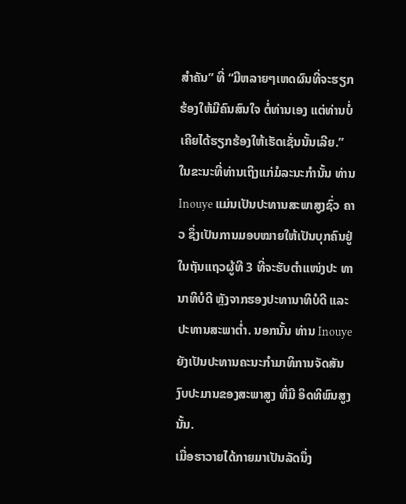ສໍາຄັນ” ທີ່ “ມີຫລາຍໆເຫດຜົນທີ່ຈະຮຽກຮ້ອງໃຫ້ມີຄົນສົນໃຈ ຕໍ່ທ່ານເອງ ແຕ່ທ່ານບໍ່ເຄີຍໄດ້ຮຽກຮ້ອງໃຫ້ເຮັດເຊັ່ນນັ້ນເລີຍ.”
ໃນຂະນະທີ່ທ່ານເຖິງແກ່ມໍລະນະກຳນັ້ນ ທ່ານ Inouye ແມ່ນເປັນປະທານສະພາສູງຊົ່ວ ຄາວ ຊຶ່ງເປັນການມອບໝາຍໃຫ້ເປັນບຸກຄົນຢູ່ໃນຖັນແຖວຜູ້ທີ 3 ທີ່ຈະຮັບຕຳແໜ່ງປະ ທານາທິບໍດີ ຫຼັງຈາກຮອງປະທານາທິບໍດີ ແລະປະທານສະພາຕໍ່າ. ນອກນັ້ນ ທ່ານ Inouye ຍັງເປັນປະທານຄະນະກໍາມາທິການຈັດສັນງົບປະມານຂອງສະພາສູງ ທີ່ມີ ອິດທິພົນສູງນັ້ນ.
ເມື່ອຮາວາຍໄດ້ກາຍມາເປັນລັດນຶ່ງ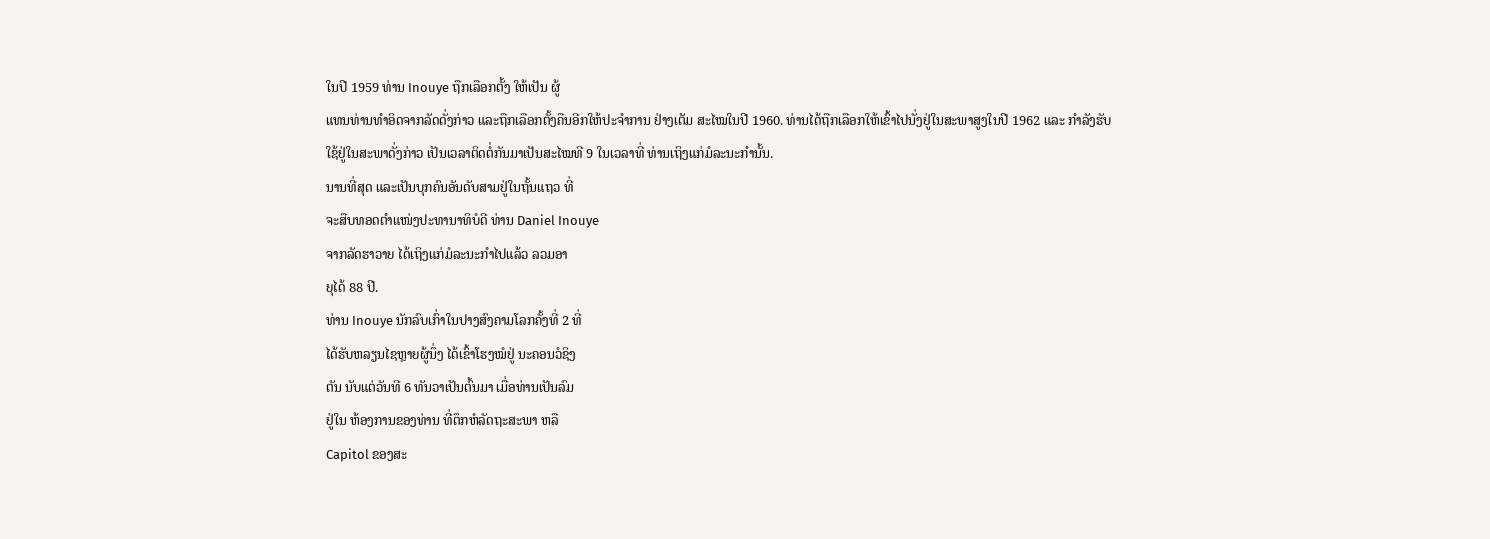ໃນປີ 1959 ທ່ານ Inouye ຖືກເລືອກຕັ້ງ ໃຫ້ເປັນ ຜູ້
ແທນທ່ານທໍາອິດຈາກລັດດັ່ງກ່າວ ແລະຖືກເລືອກຕັ້ງຄືນອີກໃຫ້ປະຈໍາການ ຢ່າງເຕັມ ສະໄໝໃນປີ 1960. ທ່ານໄດ້ຖືກເລືອກໃຫ້ເຂົ້າໄປນັ່ງຢູ່ໃນສະພາສູງໃນປີ 1962 ແລະ ກໍາລັງຮັບໃຊ້ຢູ່ໃນສະພາດັ່ງກ່າວ ເປັນເວລາຕິດຕໍ່ກັນມາເປັນສະໄໝທີ 9 ໃນເວລາທີ່ ທ່ານເຖິງແກ່ມໍລະນະກຳນັ້ນ.
ນານທີ່ສຸດ ແລະເປັນບຸກຄົນອັນດັບສາມຢູ່ໃນຖັ້ນແຖວ ທີ່
ຈະສືບທອດຕຳແໜ່ງປະທານາທິບໍດີ ທ່ານ Daniel Inouye
ຈາກລັດຮາວາຍ ໄດ້ເຖິງແກ່ມໍລະນະກຳໄປແລ້ວ ລວມອາ
ຍຸໄດ້ 88 ປີ.
ທ່ານ Inouye ນັກລົບເກົ່າໃນປາງສົງຄາມໂລກຄັ້ງທີ່ 2 ທີ່
ໄດ້ຮັບຫລຽນໄຊຫຼາຍຜູ້ນຶ່ງ ໄດ້ເຂົ້າໂຮງໝໍຢູ່ ນະຄອນວໍຊິງ
ຕັນ ນັບແຕ່ວັນທີ 6 ທັນວາເປັນຕົ້ນມາ ເມື່ອທ່ານເປັນລົມ
ຢູ່ໃນ ຫ້ອງການຂອງທ່ານ ທີ່ຕຶກຫໍລັດຖະສະພາ ຫລື
Capitol ຂອງສະ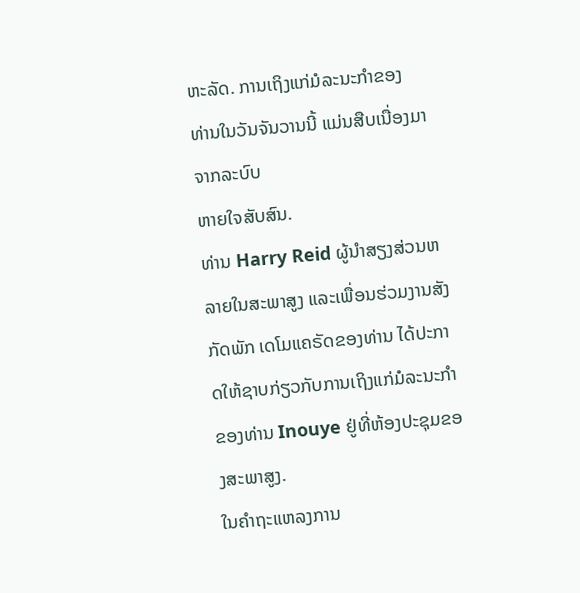ຫະລັດ. ການເຖິງແກ່ມໍລະນະກຳຂອງ
ທ່ານໃນວັນຈັນວານນີ້ ແມ່ນສືບເນື່ອງມາຈາກລະບົບ
ຫາຍໃຈສັບສົນ.
ທ່ານ Harry Reid ຜູ້ນໍາສຽງສ່ວນຫລາຍໃນສະພາສູງ ແລະເພື່ອນຮ່ວມງານສັງກັດພັກ ເດໂມແຄຣັດຂອງທ່ານ ໄດ້ປະກາດໃຫ້ຊາບກ່ຽວກັບການເຖິງແກ່ມໍລະນະກຳຂອງທ່ານ Inouye ຢູ່ທີ່ຫ້ອງປະຊຸມຂອງສະພາສູງ.
ໃນຄໍາຖະແຫລງການ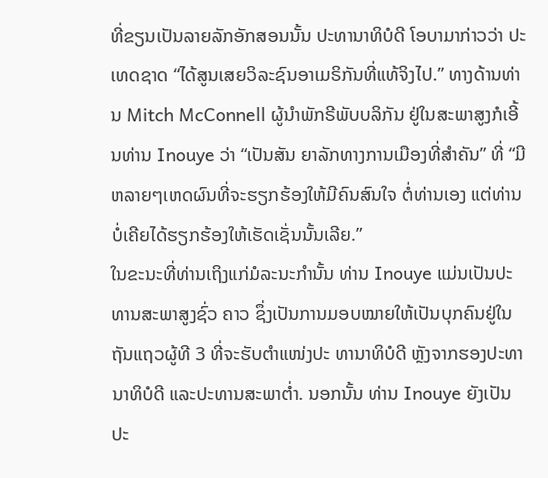ທີ່ຂຽນເປັນລາຍລັກອັກສອນນັ້ນ ປະທານາທິບໍດີ ໂອບາມາກ່າວວ່າ ປະເທດຊາດ “ໄດ້ສູນເສຍວິລະຊົນອາເມຣິກັນທີ່ແທ້ຈິງໄປ.” ທາງດ້ານທ່ານ Mitch McConnell ຜູ້ນໍາພັກຣີພັບບລິກັນ ຢູ່ໃນສະພາສູງກໍເອີ້ນທ່ານ Inouye ວ່າ “ເປັນສັນ ຍາລັກທາງການເມືອງທີ່ສໍາຄັນ” ທີ່ “ມີຫລາຍໆເຫດຜົນທີ່ຈະຮຽກຮ້ອງໃຫ້ມີຄົນສົນໃຈ ຕໍ່ທ່ານເອງ ແຕ່ທ່ານບໍ່ເຄີຍໄດ້ຮຽກຮ້ອງໃຫ້ເຮັດເຊັ່ນນັ້ນເລີຍ.”
ໃນຂະນະທີ່ທ່ານເຖິງແກ່ມໍລະນະກຳນັ້ນ ທ່ານ Inouye ແມ່ນເປັນປະທານສະພາສູງຊົ່ວ ຄາວ ຊຶ່ງເປັນການມອບໝາຍໃຫ້ເປັນບຸກຄົນຢູ່ໃນຖັນແຖວຜູ້ທີ 3 ທີ່ຈະຮັບຕຳແໜ່ງປະ ທານາທິບໍດີ ຫຼັງຈາກຮອງປະທານາທິບໍດີ ແລະປະທານສະພາຕໍ່າ. ນອກນັ້ນ ທ່ານ Inouye ຍັງເປັນປະ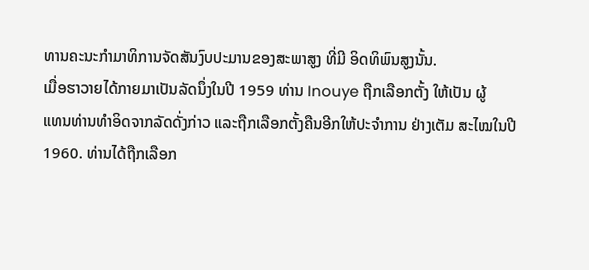ທານຄະນະກໍາມາທິການຈັດສັນງົບປະມານຂອງສະພາສູງ ທີ່ມີ ອິດທິພົນສູງນັ້ນ.
ເມື່ອຮາວາຍໄດ້ກາຍມາເປັນລັດນຶ່ງໃນປີ 1959 ທ່ານ Inouye ຖືກເລືອກຕັ້ງ ໃຫ້ເປັນ ຜູ້
ແທນທ່ານທໍາອິດຈາກລັດດັ່ງກ່າວ ແລະຖືກເລືອກຕັ້ງຄືນອີກໃຫ້ປະຈໍາການ ຢ່າງເຕັມ ສະໄໝໃນປີ 1960. ທ່ານໄດ້ຖືກເລືອກ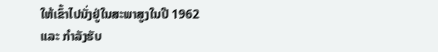ໃຫ້ເຂົ້າໄປນັ່ງຢູ່ໃນສະພາສູງໃນປີ 1962 ແລະ ກໍາລັງຮັບ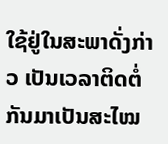ໃຊ້ຢູ່ໃນສະພາດັ່ງກ່າວ ເປັນເວລາຕິດຕໍ່ກັນມາເປັນສະໄໝ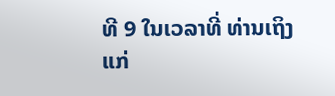ທີ 9 ໃນເວລາທີ່ ທ່ານເຖິງແກ່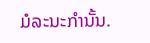ມໍລະນະກຳນັ້ນ.